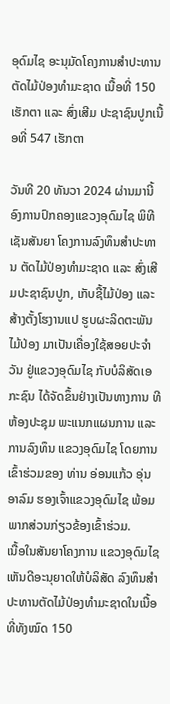ອຸດົມໄຊ ອະນຸມັດໂຄງການສໍາປະທານ ຕັດໄມ້ປ່ອງທຳມະຊາດ ເນື້ອທີ່ 150 ເຮັກຕາ ແລະ ສົ່ງເສີມ ປະຊາຊົນປູກເນື້ອທີ່ 547 ເຮັກຕາ

ວັນທີ 20 ທັນວາ 2024 ຜ່ານມານີ້ ອົງການປົກຄອງແຂວງອຸດົມໄຊ ພິທີເຊັນສັນຍາ ໂຄງການລົງທຶນສໍາປະທານ ຕັດໄມ້ປ່ອງທຳມະຊາດ ແລະ ສົ່ງເສີມປະຊາຊົນປູກ, ເກັບຊື້ໄມ້ປ່ອງ ແລະ ສ້າງຕັ້ງໂຮງານແປ ຮູບຜະລິດຕະພັນໄມ້ປ່ອງ ມາເປັນເຄື່ອງໃຊ້ສອຍປະຈໍາວັນ ຢູ່ແຂວງອຸດົມໄຊ ກັບບໍລິສັດເອກະຊົນ ໄດ້ຈັດຂຶ້ນຢ່າງເປັນທາງການ ທີຫ້ອງປະຊຸມ ພະແນກແຜນການ ແລະ ການລົງທຶນ ແຂວງອຸດົມໄຊ ໂດຍການເຂົ້າຮ່ວມຂອງ ທ່ານ ອ່ອນແກ້ວ ອຸ່ນອາລົມ ຮອງເຈົ້າແຂວງອຸດົມໄຊ ພ້ອມພາກສ່ວນກ່ຽວຂ້ອງເຂົ້າຮ່ວມ.
ເນື້ອໃນສັນຍາໂຄງການ ແຂວງອຸດົມໄຊ ເຫັນດີອະນຸຍາດໃຫ້ບໍລິສັດ ລົງທຶນສຳປະທານຕັດໄມ້ປ່ອງທຳມະຊາດໃນເນື້ອທີ່ທັງໝົດ 150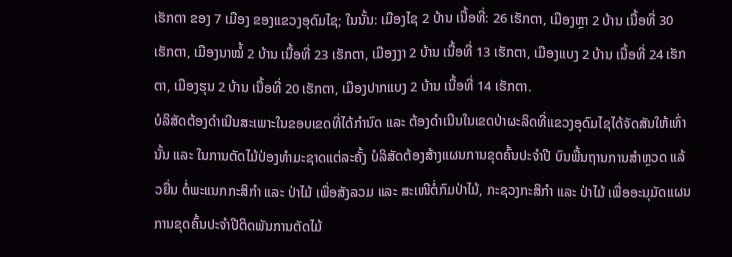ເຮັກຕາ ຂອງ 7 ເມືອງ ຂອງແຂວງອຸດົມໄຊ; ໃນນັ້ນ: ເມືອງໄຊ 2 ບ້ານ ເນື້ອທີ່: 26 ເຮັກຕາ, ເມືອງຫຼາ 2 ບ້ານ ເນື້ອທີ່ 30 ເຮັກຕາ, ເມືອງນາໝໍ້ 2 ບ້ານ ເນື້ອທີ່ 23 ເຮັກຕາ, ເມືອງງາ 2 ບ້ານ ເນື້ອທີ່ 13 ເຮັກຕາ, ເມືອງແບງ 2 ບ້ານ ເນື້ອທີ່ 24 ເຮັກຕາ, ເມືອງຮຸນ 2 ບ້ານ ເນື້ອທີ່ 20 ເຮັກຕາ, ເມືອງປາກແບງ 2 ບ້ານ ເນື້ອທີ່ 14 ເຮັກຕາ.
ບໍລິສັດຕ້ອງດຳເນີນສະເພາະໃນຂອບເຂດທີ່ໄດ້ກຳນົດ ແລະ ຕ້ອງດຳເນີນໃນເຂດປ່າຜະລິດທີ່ແຂວງອຸດົມໄຊໄດ້ຈັດສັນໃຫ້ເທົ່ານັ້ນ ແລະ ໃນການຕັດໄມ້ປ່ອງທຳມະຊາດແຕ່ລະຄັ້ງ ບໍລິສັດຕ້ອງສ້າງແຜນການຂຸດຄົ້ນປະຈຳປີ ບົນພື້ນຖານການສໍາຫຼວດ ແລ້ວຍື່ນ ຕໍ່ພະແນກກະສິກຳ ແລະ ປ່າໄມ້ ເພື່ອສັງລວມ ແລະ ສະເໜີຕໍ່ກົມປ່າໄມ້, ກະຊວງກະສິກຳ ແລະ ປ່າໄມ້ ເພື່ອອະນຸມັດແຜນການຂຸດຄົ້ນປະຈຳປີຕິດພັນການຕັດໄມ້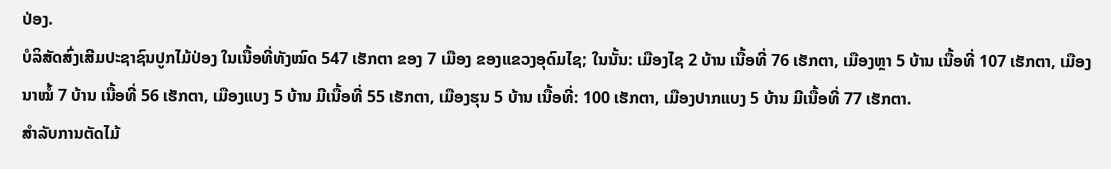ປ່ອງ.
ບໍລິສັດສົ່ງເສີມປະຊາຊົນປູກໄມ້ປ່ອງ ໃນເນື້ອທີ່ທັງໝົດ 547 ເຮັກຕາ ຂອງ 7 ເມືອງ ຂອງແຂວງອຸດົມໄຊ; ໃນນັ້ນ: ເມືອງໄຊ 2 ບ້ານ ເນື້ອທີ່ 76 ເຮັກຕາ, ເມືອງຫຼາ 5 ບ້ານ ເນື້ອທີ່ 107 ເຮັກຕາ, ເມືອງນາໝໍ້ 7 ບ້ານ ເນື້ອທີ່ 56 ເຮັກຕາ, ເມືອງແບງ 5 ບ້ານ ມີເນື້ອທີ່ 55 ເຮັກຕາ, ເມືອງຮຸນ 5 ບ້ານ ເນື້ອທີ່: 100 ເຮັກຕາ, ເມືອງປາກແບງ 5 ບ້ານ ມີເນື້ອທີ່ 77 ເຮັກຕາ.
ສຳລັບການຕັດໄມ້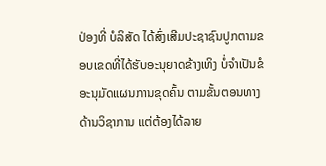ປ່ອງທີ່ ບໍລິສັດ ໄດ້ສົ່ງເສີມປະຊາຊົນປູກຕາມຂອບເຂດທີ່ໄດ້ຮັບອະນຸຍາດຂ້າງເທິງ ບໍ່ຈໍາເປັນຂໍອະນຸມັດແຜນການຂຸດຄົ້ນ ຕາມຂັ້ນຕອນທາງດ້ານວິຊາການ ແຕ່ຕ້ອງໄດ້ລາຍ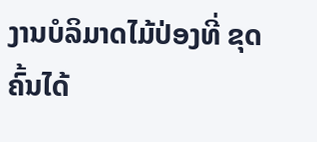ງານບໍລິມາດໄມ້ປ່ອງທີ່ ຂຸດຄົ້ນໄດ້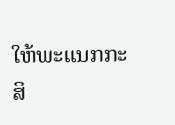ໃຫ້ພະແນກກະສິ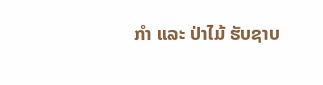ກໍາ ແລະ ປ່າໄມ້ ຮັບຊາບ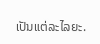ເປັນແຕ່ລະໄລຍະ.